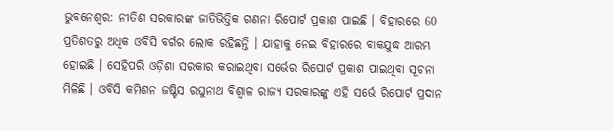ଭୁବନେଶ୍ବର: ନୀତିଶ ସରକାରଙ୍କ ଜାତିଭିତ୍ତିକ ଗଣନା ରିପୋର୍ଟ ପ୍ରକାଶ ପାଇଛି । ବିହାରରେ 60 ପ୍ରତିଶତରୁ ଅଧିକ ଓବିସି ବର୍ଗର ଲୋକ ରହିଛନ୍ତି । ଯାହାକୁ ନେଇ ବିହାରରେ ବାକଯୁଦ୍ଧ ଆରମ୍ଭ ହୋଇଛି । ସେହିପରି ଓଡ଼ିଶା ସରକାର କରାଇଥିବା ସର୍ଭେର ରିପୋର୍ଟ ପ୍ରକାଶ ପାଇଥିବା ସୂଚନା ମିଳିଛି । ଓବିସି କମିଶନ ଜଷ୍ଟିସ ରଘୁନାଥ ବିଶ୍ୱାଳ ରାଜ୍ୟ ସରକାରଙ୍କୁ ଏହି ସର୍ଭେ ରିପୋର୍ଟ ପ୍ରଦାନ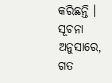କରିଛନ୍ତି ।
ସୂଚନା ଅନୁସାରେ, ଗତ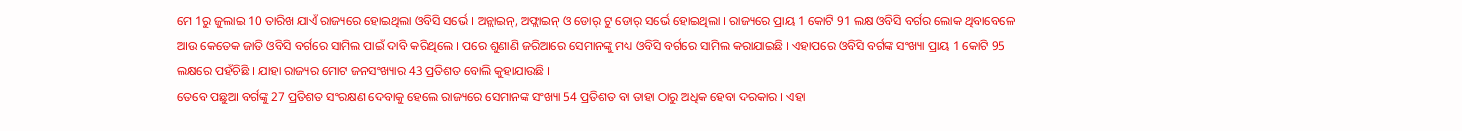ମେ 1ରୁ ଜୁଲାଇ 10 ତାରିଖ ଯାଏଁ ରାଜ୍ୟରେ ହୋଇଥିଲା ଓବିସି ସର୍ଭେ । ଅନ୍ଲାଇନ୍, ଅଫ୍ଲାଇନ୍ ଓ ଡୋର୍ ଟୁ ଡୋର୍ ସର୍ଭେ ହୋଇଥିଲା । ରାଜ୍ୟରେ ପ୍ରାୟ 1 କୋଟି 91 ଲକ୍ଷ ଓବିସି ବର୍ଗର ଲୋକ ଥିବାବେଳେ ଆଉ କେତେକ ଜାତି ଓବିସି ବର୍ଗରେ ସାମିଲ ପାଇଁ ଦାବି କରିଥିଲେ । ପରେ ଶୁଣାଣି ଜରିଆରେ ସେମାନଙ୍କୁ ମଧ୍ୟ ଓବିସି ବର୍ଗରେ ସାମିଲ କରାଯାଇଛି । ଏହାପରେ ଓବିସି ବର୍ଗଙ୍କ ସଂଖ୍ୟା ପ୍ରାୟ 1 କୋଟି 95 ଲକ୍ଷରେ ପହଁଚିଛି । ଯାହା ରାଜ୍ୟର ମୋଟ ଜନସଂଖ୍ୟାର 43 ପ୍ରତିଶତ ବୋଲି କୁହାଯାଉଛି ।
ତେବେ ପଛୁଆ ବର୍ଗଙ୍କୁ 27 ପ୍ରତିଶତ ସଂରକ୍ଷଣ ଦେବାକୁ ହେଲେ ରାଜ୍ୟରେ ସେମାନଙ୍କ ସଂଖ୍ୟା 54 ପ୍ରତିଶତ ବା ତାହା ଠାରୁ ଅଧିକ ହେବା ଦରକାର । ଏହା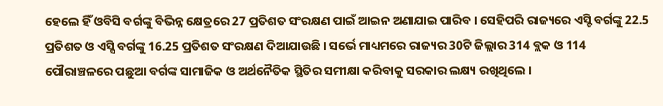ହେଲେ ହିଁ ଓବିସି ବର୍ଗଙ୍କୁ ବିଭିନ୍ନ କ୍ଷେତ୍ରରେ 27 ପ୍ରତିଶତ ସଂରକ୍ଷଣ ପାଇଁ ଆଇନ ଅଣାଯାଇ ପାରିବ । ସେହିପରି ରାଜ୍ୟରେ ଏସ୍ଟି ବର୍ଗଙ୍କୁ 22.5 ପ୍ରତିଶତ ଓ ଏସ୍ସି ବର୍ଗଙ୍କୁ 16.25 ପ୍ରତିଶତ ସଂରକ୍ଷଣ ଦିଆଯାଉଛି । ସର୍ଭେ ମାଧ୍ୟମରେ ରାଜ୍ୟର 30ଟି ଜିଲ୍ଲାର 314 ବ୍ଲକ ଓ 114 ପୌରାଞ୍ଚଳରେ ପଛୁଆ ବର୍ଗଙ୍କ ସାମାଜିକ ଓ ଅର୍ଥନୈତିକ ସ୍ଥିତିର ସମୀକ୍ଷା କରିବାକୁ ସରକାର ଲକ୍ଷ୍ୟ ରଖିଥିଲେ ।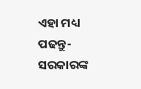ଏହା ମଧ୍ୟ ପଢନ୍ତୁ- ସରକାରଙ୍କ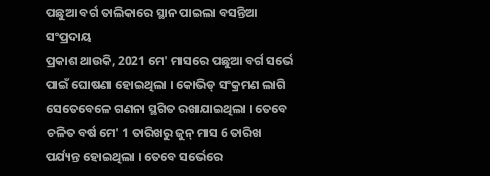ପଛୁଆ ବର୍ଗ ତାଲିକାରେ ସ୍ଥାନ ପାଇଲା ବସନ୍ତିଆ ସଂପ୍ରଦାୟ
ପ୍ରକାଶ ଥାଉକି, 2021 ମେ' ମାସରେ ପଛୁଆ ବର୍ଗ ସର୍ଭେ ପାଇଁ ଘୋଷଣା ହୋଇଥିଲା । କୋଭିଡ୍ ସଂକ୍ରମଣ ଲାଗି ସେତେବେଳେ ଗଣନା ସ୍ଥଗିତ ରଖାଯାଇଥିଲା । ତେବେ ଚଳିତ ବର୍ଷ ମେ' 1 ତାରିଖରୁ ଜୁନ୍ ମାସ 6 ତାରିଖ ପର୍ଯ୍ୟନ୍ତ ହୋଇଥିଲା । ତେବେ ସର୍ଭେରେ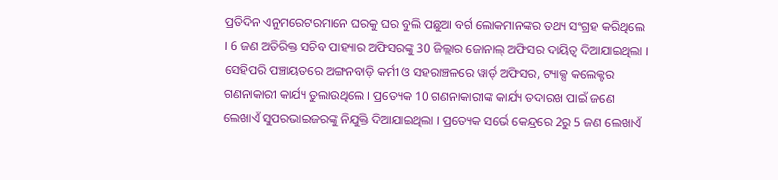ପ୍ରତିଦିନ ଏନୁମରେଟରମାନେ ଘରକୁ ଘର ବୁଲି ପଛୁଆ ବର୍ଗ ଲୋକମାନଙ୍କର ତଥ୍ୟ ସଂଗ୍ରହ କରିଥିଲେ । 6 ଜଣ ଅତିରିକ୍ତ ସଚିବ ପାହ୍ୟାର ଅଫିସରଙ୍କୁ 30 ଜିଲ୍ଲାର ଜୋନାଲ୍ ଅଫିସର ଦାୟିତ୍ୱ ଦିଆଯାଇଥିଲା । ସେହିପରି ପଞ୍ଚାୟତରେ ଅଙ୍ଗନବାଡ଼ି କର୍ମୀ ଓ ସହରାଞ୍ଚଳରେ ୱାର୍ଡ୍ ଅଫିସର, ଟ୍ୟାକ୍ସ କଲେକ୍ଟର ଗଣନାକାରୀ କାର୍ଯ୍ୟ ତୁଲାଉଥିଲେ । ପ୍ରତ୍ୟେକ 10 ଗଣନାକାରୀଙ୍କ କାର୍ଯ୍ୟ ତଦାରଖ ପାଇଁ ଜଣେ ଲେଖାଏଁ ସୁପରଭାଇଜରଙ୍କୁ ନିଯୁକ୍ତି ଦିଆଯାଇଥିଲା । ପ୍ରତ୍ୟେକ ସର୍ଭେ କେନ୍ଦ୍ରରେ 2ରୁ 5 ଜଣ ଲେଖାଏଁ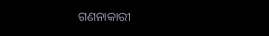ଗଣନାକାରୀ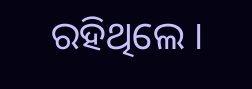ରହିଥିଲେ ।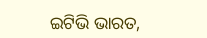ଇଟିଭି ଭାରତ,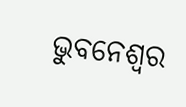ଭୁବନେଶ୍ବର